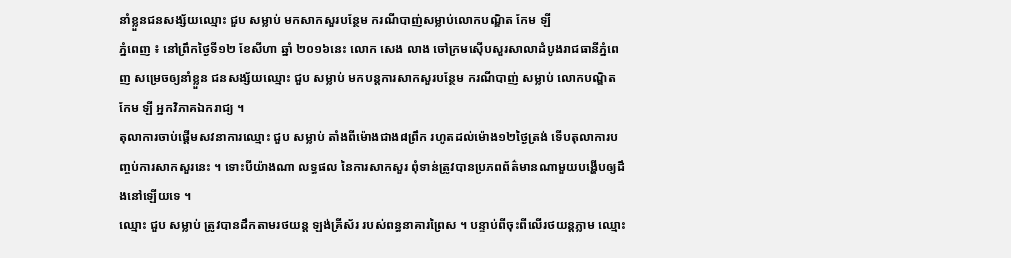នាំខ្លួនជនសង្ស័យឈ្មោះ ជួប សម្លាប់ មកសាកសួរបន្ថែម ករណីបាញ់សម្លាប់លោកបណ្ឌិត កែម ឡី
ភ្នំពេញ ៖ នៅព្រឹកថ្ងៃទី១២ ខែសីហា ឆ្នាំ ២០១៦នេះ លោក សេង លាង ចៅក្រមស៊ើបសួរសាលាដំបូងរាជធានីភ្នំពេញ សម្រេចឲ្យនាំខ្លួន ជនសង្ស័យឈ្មោះ ជួប សម្លាប់ មកបន្តការសាកសួរបន្ថែម ករណីបាញ់ សម្លាប់ លោកបណ្ឌិត កែម ឡី អ្នកវិភាគឯករាជ្យ ។
តុលាការចាប់ផ្ដើមសវនាការឈ្មោះ ជួប សម្លាប់ តាំងពីម៉ោងជាង៨ព្រឹក រហូតដល់ម៉ោង១២ថ្ងៃត្រង់ ទើបតុលាការបញ្ចប់ការសាកសួរនេះ ។ ទោះបីយ៉ាងណា លទ្ធផល នៃការសាកសួរ ពុំទាន់ត្រូវបានប្រភពព័ត៌មានណាមួយបង្ហើបឲ្យដឹងនៅឡើយទេ ។
ឈ្មោះ ជួប សម្លាប់ ត្រូវបានដឹកតាមរថយន្ត ឡង់គ្រីស័រ របស់ពន្ធនាគារព្រៃស ។ បន្ទាប់ពីចុះពីលើរថយន្តភ្លាម ឈ្មោះ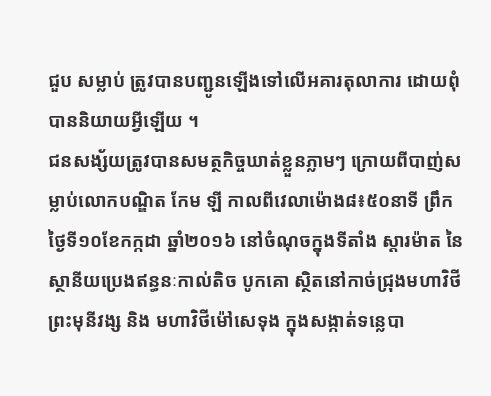ជួប សម្លាប់ ត្រូវបានបញ្ជូនឡើងទៅលើអគារតុលាការ ដោយពុំបាននិយាយអ្វីឡើយ ។
ជនសង្ស័យត្រូវបានសមត្ថកិច្ចឃាត់ខ្លួនភ្លាមៗ ក្រោយពីបាញ់សម្លាប់លោកបណ្ឌិត កែម ឡី កាលពីវេលាម៉ោង៨៖៥០នាទី ព្រឹកថ្ងៃទី១០ខែកក្កដា ឆ្នាំ២០១៦ នៅចំណុចក្នុងទីតាំង ស្តារម៉ាត នៃស្ថានីយប្រេងឥន្ធនៈកាល់តិច បូកគោ ស្ថិតនៅកាច់ជ្រុងមហាវិថីព្រះមុនីវង្ស និង មហាវិថីម៉ៅសេទុង ក្នុងសង្កាត់ទន្លេបា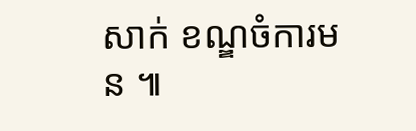សាក់ ខណ្ឌចំការមន ៕